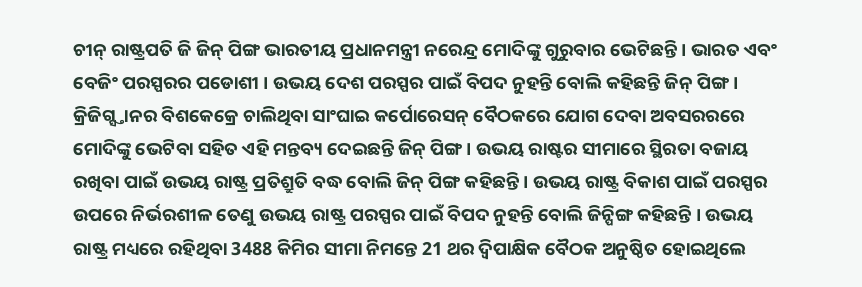ଚୀନ୍ ରାଷ୍ଟ୍ରପତି ଜି ଜିନ୍ ପିଙ୍ଗ ଭାରତୀୟ ପ୍ରଧାନମନ୍ତ୍ରୀ ନରେନ୍ଦ୍ର ମୋଦିଙ୍କୁ ଗୁରୁବାର ଭେଟିଛନ୍ତି । ଭାରତ ଏବଂ ବେଜିଂ ପରସ୍ପରର ପଡୋଶୀ । ଉଭୟ ଦେଶ ପରସ୍ପର ପାଇଁ ବିପଦ ନୁହନ୍ତି ବୋଲି କହିଛନ୍ତି ଜିନ୍ ପିଙ୍ଗ । କ୍ରିଜିଗ୍ସ୍ତାନର ବିଶକେକ୍ରେ ଚାଲିଥିବା ସାଂଘାଇ କର୍ପୋରେସନ୍ ବୈଠକରେ ଯୋଗ ଦେବା ଅବସରରରେ ମୋଦିଙ୍କୁ ଭେଟିବା ସହିତ ଏହି ମନ୍ତବ୍ୟ ଦେଇଛନ୍ତି ଜିନ୍ ପିଙ୍ଗ । ଉଭୟ ରାଷ୍ଟର ସୀମାରେ ସ୍ଥିରତା ବଜାୟ ରଖିବା ପାଇଁ ଉଭୟ ରାଷ୍ଟ୍ର ପ୍ରତିଶ୍ରୁତି ବଦ୍ଧ ବୋଲି ଜିନ୍ ପିଙ୍ଗ କହିଛନ୍ତି । ଉଭୟ ରାଷ୍ଟ୍ର ବିକାଶ ପାଇଁ ପରସ୍ପର ଉପରେ ନିର୍ଭରଶୀଳ ତେଣୁ ଉଭୟ ରାଷ୍ଟ୍ର ପରସ୍ପର ପାଇଁ ବିପଦ ନୁହନ୍ତି ବୋଲି ଜିନ୍ପିଙ୍ଗ କହିଛନ୍ତି । ଉଭୟ ରାଷ୍ଟ୍ର ମଧ୍ୟରେ ରହିଥିବା 3488 କିମିର ସୀମା ନିମନ୍ତେ 21 ଥର ଦ୍ବିପାକ୍ଷିକ ବୈଠକ ଅନୁଷ୍ଠିତ ହୋଇଥିଲେ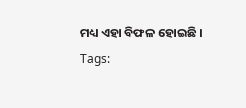ମଧ୍ୟ ଏହା ବିଫଳ ହୋଇଛି ।
Tags: